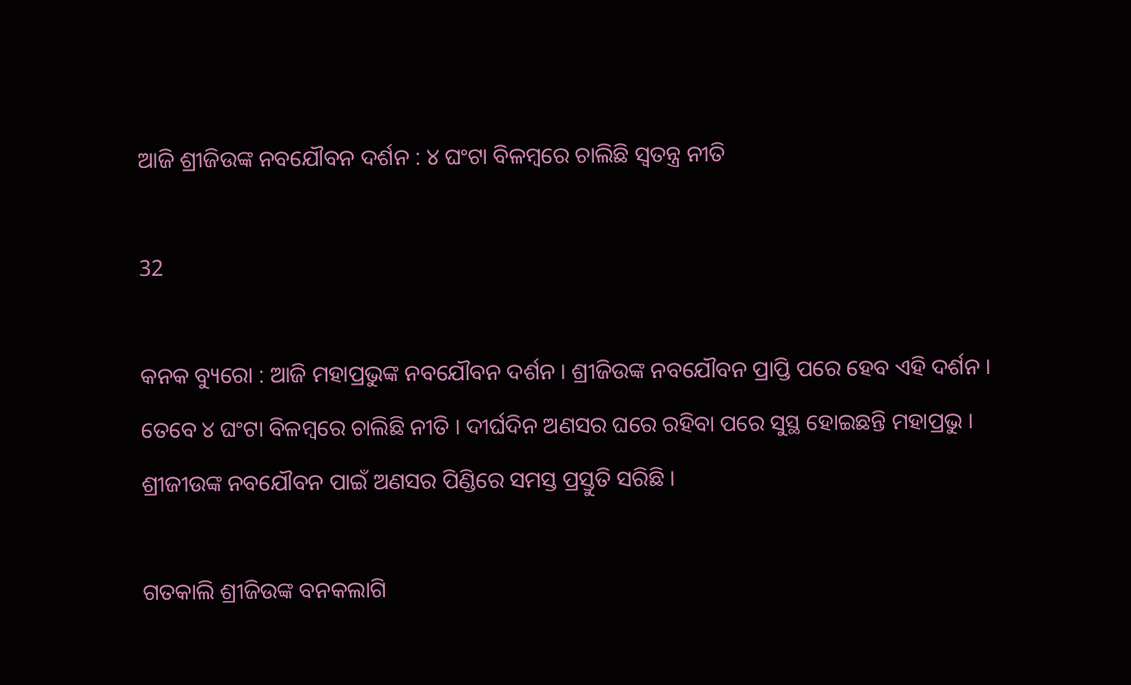ଆଜି ଶ୍ରୀଜିଉଙ୍କ ନବଯୌବନ ଦର୍ଶନ : ୪ ଘଂଟା ବିଳମ୍ବରେ ଚାଲିଛି ସ୍ୱତନ୍ତ୍ର ନୀତି

32

କନକ ବ୍ୟୁରୋ : ଆଜି ମହାପ୍ରଭୁଙ୍କ ନବଯୌବନ ଦର୍ଶନ । ଶ୍ରୀଜିଉଙ୍କ ନବଯୌବନ ପ୍ରାପ୍ତି ପରେ ହେବ ଏହି ଦର୍ଶନ । ତେବେ ୪ ଘଂଟା ବିଳମ୍ବରେ ଚାଲିଛି ନୀତି । ଦୀର୍ଘଦିନ ଅଣସର ଘରେ ରହିବା ପରେ ସୁସ୍ଥ ହୋଇଛନ୍ତି ମହାପ୍ରଭୁ । ଶ୍ରୀଜୀଉଙ୍କ ନବଯୌବନ ପାଇଁ ଅଣସର ପିଣ୍ଡିରେ ସମସ୍ତ ପ୍ରସ୍ତୁତି ସରିଛି ।

ଗତକାଲି ଶ୍ରୀଜିଉଙ୍କ ବନକଲାଗି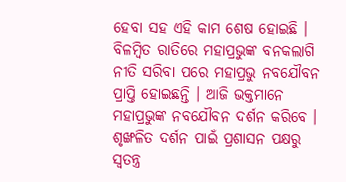ହେବା ସହ ଏହି କାମ ଶେଷ ହୋଇଛି । ବିଳମ୍ବିତ ରାତିରେ ମହାପ୍ରଭୁଙ୍କ ବନକଲାଗି ନୀତି ସରିବା ପରେ ମହାପ୍ରଭୁ ନବଯୌବନ ପ୍ରାପ୍ତି ହୋଇଛନ୍ତି । ଆଜି ଭକ୍ତମାନେ ମହାପ୍ରଭୁଙ୍କ ନବଯୌବନ ଦର୍ଶନ କରିବେ । ଶୃଙ୍ଖଳିତ ଦର୍ଶନ ପାଇଁ ପ୍ରଶାସନ ପକ୍ଷରୁ ସ୍ୱତନ୍ତ୍ର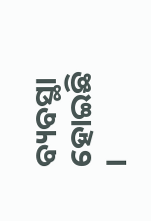ବ୍ୟବସ୍ଥା ହୋଇଛି ।